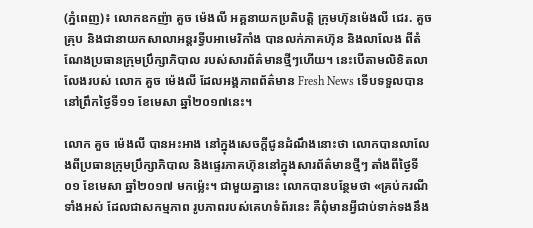(ភ្នំពេញ)៖ លោកឧកញ៉ា គួច ម៉េងលី អគ្គនាយកប្រតិបត្តិ ក្រុមហ៊ុនម៉េងលី ជេរ. គួច គ្រុប និងជានាយកសាលាអន្តរទ្វីបអាមេរិកាំង បានលក់ភាគហ៊ុន និងលាលែង ពីតំណែងប្រធានក្រុមប្រឹក្សាភិបាល របស់សារព័ត៌មានថ្មីៗហើយ។ នេះបើតាមលិខិតលាលែងរបស់ លោក គួច ម៉េងលី ដែលអង្គភាពព័ត៌មាន Fresh News ទើបទទួលបាននៅព្រឹកថ្ងៃទី១១ ខែមេសា ឆ្នាំ២០១៧នេះ។

លោក គួច ម៉េងលី បានអះអាង នៅក្នុងសេចក្តីជូនដំណឹងនោះថា លោកបានលាលែងពីប្រធានក្រុមប្រឹក្សាភិបាល និងផ្ទេរភាគហ៊ុននៅក្នុងសារព័ត៌មានថ្មីៗ តាំងពីថ្ងៃទី០១ ខែមេសា ឆ្នាំ២០១៧ មកម្ល៉េះ។ ជាមួយគ្នានេះ លោកបានបន្ថែមថា «គ្រប់ករណីទាំងអស់ ដែលជាសកម្មភាព រូបភាពរបស់គេហទំព័រនេះ គឺពុំមានអ្វីជាប់ទាក់ទងនឹង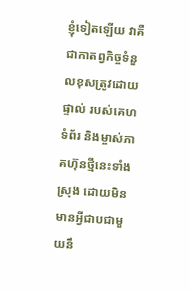ខ្ញុំទៀតឡើយ វាគឺជាកាតព្វកិច្ចទំនួលខុសត្រូវដោយផ្ទាល់ របស់គេហទំព័រ និងម្ចាស់ភាគហ៊ុនថ្មីនេះទាំងស្រុង ដោយមិនមានអ្វីជាបជាមួយនឹ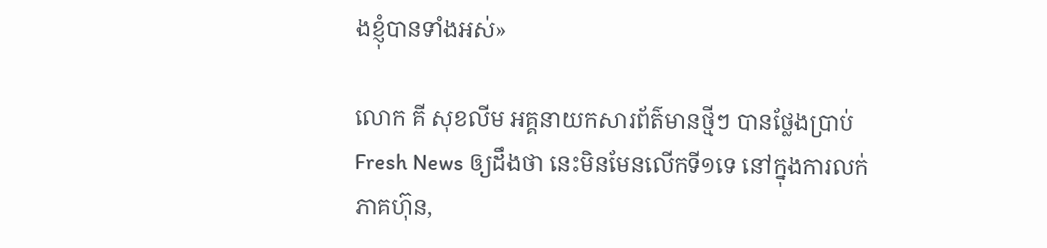ងខ្ញុំបានទាំងអស់»

លោក គី សុខលីម អគ្គនាយកសារព័ត៌មានថ្មីៗ បានថ្លែងប្រាប់ Fresh News ឲ្យដឹងថា នេះមិនមែនលើកទី១ទេ នៅក្នុងការលក់ភាគហ៊ុន,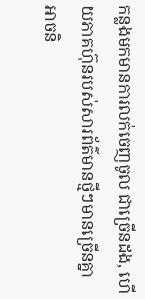កន្លងមកមានការលក់ចេញចូល ជាច្រើនដង, ហើយភាគហ៊ុនរបស់សារព័ត៌មានថ្មីៗមានច្រើនគ្នា អាចនិ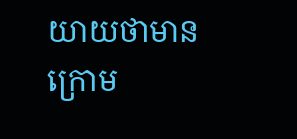យាយថាមានក្រោម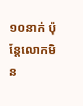១០នាក់ ប៉ុន្តែលោកមិន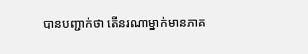បានបញ្ជាក់ថា តើនរណាម្នាក់មានភាគ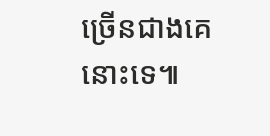ច្រើនជាងគេនោះទេ៕